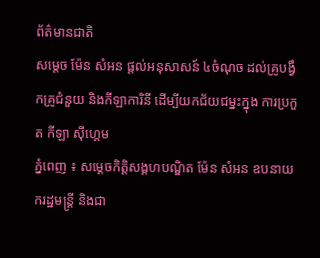ព័ត៌មានជាតិ
សម្តេច ម៉ែន សំអន ផ្តល់អនុសាសន៍ ៤ចំណុច ដល់គ្រូបង្វឹកគ្រូជំនួយ និងកីឡាការិនី ដើម្បីយកជ័យជម្នះក្នុង ការប្រកួត កីឡា ស៊ីហ្គេម
ភ្នំពេញ ៖ សម្តេចកិត្តិសង្គហបណ្ឌិត ម៉ែន សំអន ឧបនាយករដ្ឋមន្រ្តី និងជា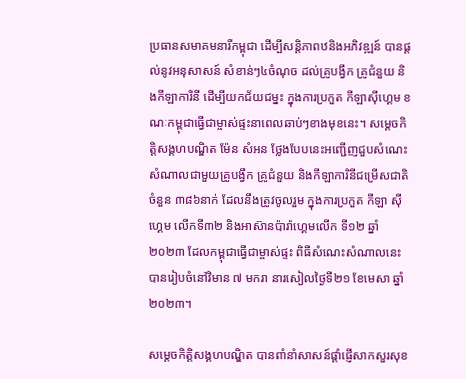ប្រធានសមាគមនារីកម្ពុជា ដើម្បីសន្តិភាពឋនិងអភិវឌ្ឍន៍ បានផ្តល់នូវអនុសាសន៍ សំខាន់ៗ៤ចំណុច ដល់គ្រូបង្វឹក គ្រូជំនួយ និងកីឡាការិនី ដើម្បីយកជ័យជម្នះ ក្នុងការប្រកួត កីឡាស៊ីហ្គេម ខណៈកម្ពុជាធ្វើជាម្ចាស់ផ្ទះនាពេលឆាប់ៗខាងមុខនេះ។ សម្តេចកិត្តិសង្គហបណ្ឌិត ម៉ែន សំអន ថ្លែងបែបនេះអញ្ជើញជួបសំណេះសំណាលជាមួយគ្រូបង្វឹក គ្រូជំនួយ និងកីឡាការិនីជម្រើសជាតិ ចំនួន ៣៨៦នាក់ ដែលនឹងត្រូវចូលរួម ក្នុងការប្រកួត កីឡា ស៊ីហ្គេម លើកទី៣២ និងអាស៊ានប៉ារ៉ាហ្គេមលើក ទី១២ ឆ្នាំ២០២៣ ដែលកម្ពុជាធ្វើជាម្ចាស់ផ្ទះ ពិធីសំណេះសំណាលនេះ បានរៀបចំនៅវិមាន ៧ មករា នារសៀលថ្ងៃទី២១ ខែមេសា ឆ្នាំ២០២៣។

សម្តេចកិត្តិសង្គហបណ្ឌិត បានពាំនាំសាសន៍ផ្តាំផ្ញើសាកសួរសុខ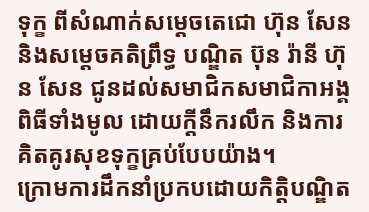ទុក្ខ ពីសំណាក់សម្តេចតេជោ ហ៊ុន សែន និងសម្តេចគតិព្រឹទ្ធ បណ្ឌិត ប៊ុន រ៉ានី ហ៊ុន សែន ជូនដល់សមាជិកសមាជិកាអង្គពិធីទាំងមូល ដោយក្តីនឹករលឹក និងការគិតគូរសុខទុក្ខគ្រប់បែបយ៉ាង។
ក្រោមការដឹកនាំប្រកបដោយកិត្តិបណ្ឌិត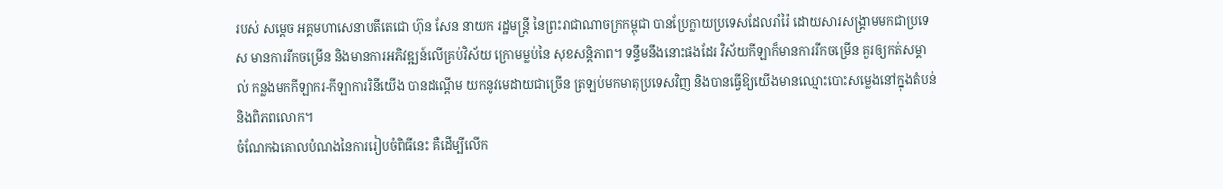របស់ សម្តេច អគ្គមហាសេនាបតីតេជោ ហ៊ុន សែន នាយក រដ្ឋមន្ត្រី នៃព្រះរាជាណាចក្រកម្ពុជា បានប្រែក្លាយប្រទេសដែលរាំរ៉ៃ ដោយសារសង្គ្រាមមកជាប្រទេស មានការរីកចម្រើន និងមានការអភិវឌ្ឍន៍លើគ្រប់វិស័យ ក្រោមម្លប់នៃ សុខសន្តិភាព។ ទន្ទឹមនឹងនោះផងដែរ វិស័យកីឡាក៏មានការរីកចម្រើន គួរឲ្យកត់សម្គាល់ កន្លងមកកីឡាករ-កីឡាការរិនីយើង បានដណ្តើម យកនូវមេដាយជាច្រើន ត្រឡប់មកមាតុប្រទេសវិញ និងបានធ្វើឱ្យយើងមានឈ្មោះបោះសម្លេងនៅក្នុងតំបន់ និងពិភពលោក។
ចំណែកឯគោលបំណងនៃការរៀបចំពិធីនេះ គឺដើម្បីលើក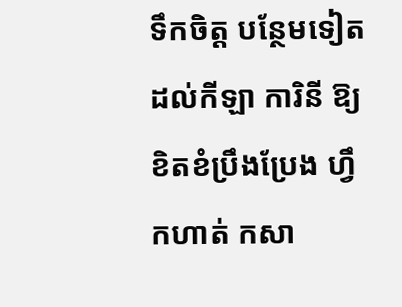ទឹកចិត្ត បន្ថែមទៀតដល់កីឡា ការិនី ឱ្យខិតខំប្រឹងប្រែង ហ្វឹកហាត់ កសា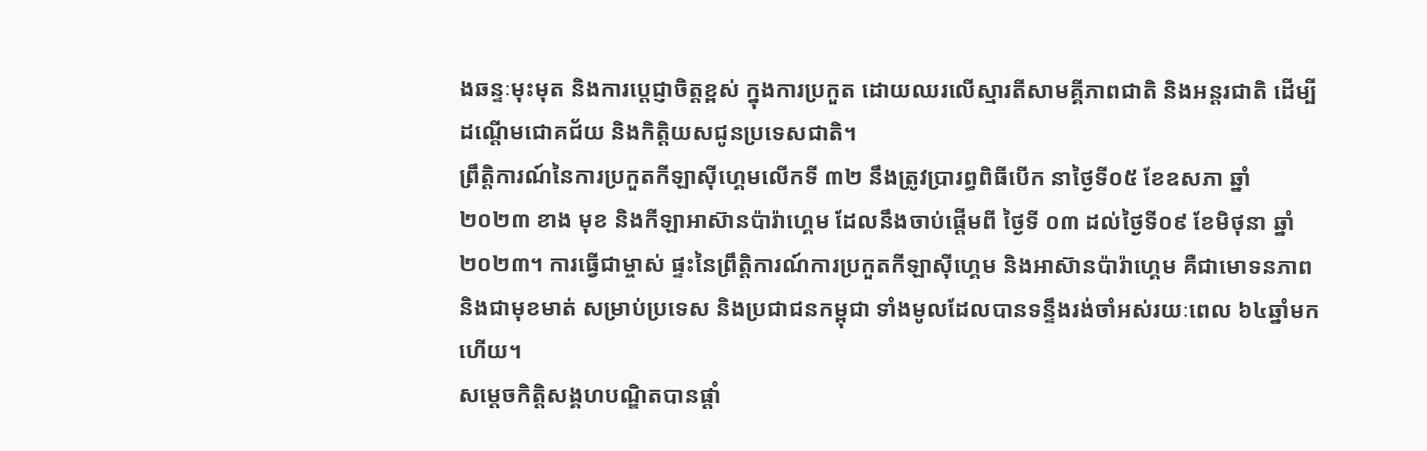ងឆន្ទៈមុះមុត និងការប្តេជ្ញាចិត្តខ្ពស់ ក្នុងការប្រកួត ដោយឈរលើស្មារតីសាមគ្គីភាពជាតិ និងអន្តរជាតិ ដើម្បីដណ្តើមជោគជ័យ និងកិត្តិយសជូនប្រទេសជាតិ។
ព្រឹត្តិការណ៍នៃការប្រកួតកីឡាស៊ីហ្គេមលើកទី ៣២ នឹងត្រូវប្រារព្ធពិធីបើក នាថ្ងៃទី០៥ ខែឧសភា ឆ្នាំ២០២៣ ខាង មុខ និងកីឡាអាស៊ានប៉ារ៉ាហ្គេម ដែលនឹងចាប់ផ្តើមពី ថ្ងៃទី ០៣ ដល់ថ្ងៃទី០៩ ខែមិថុនា ឆ្នាំ ២០២៣។ ការធ្វើជាម្ចាស់ ផ្ទះនៃព្រឹត្តិការណ៍ការប្រកួតកីឡាស៊ីហ្គេម និងអាស៊ានប៉ារ៉ាហ្គេម គឺជាមោទនភាពនិងជាមុខមាត់ សម្រាប់ប្រទេស និងប្រជាជនកម្ពុជា ទាំងមូលដែលបានទន្ទឹងរង់ចាំអស់រយៈពេល ៦៤ឆ្នាំមកហើយ។
សម្តេចកិត្តិសង្គហបណ្ឌិតបានផ្តាំ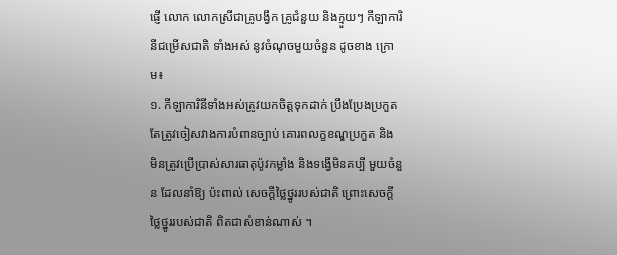ផ្ញើ លោក លោកស្រីជាគ្រូបង្វឹក គ្រូជំនួយ និងក្មួយៗ កីឡាការិនីជម្រើសជាតិ ទាំងអស់ នូវចំណុចមួយចំនួន ដូចខាង ក្រោម៖
១. កីឡាការិនីទាំងអស់ត្រូវយកចិត្តទុកដាក់ ប្រឹងប្រែងប្រកួត តែត្រូវចៀសវាងការបំពានច្បាប់ គោរពលក្ខខណ្ឌប្រកួត និង មិនត្រូវប្រើប្រាស់សារធាតុប៉ូវកម្លាំង និងទង្វើមិនគប្បី មួយចំនួន ដែលនាំឱ្យ ប៉ះពាល់ សេចក្តីថ្លៃថ្នូររបស់ជាតិ ព្រោះសេចក្តីថ្លៃថ្នូររបស់ជាតិ ពិតជាសំខាន់ណាស់ ។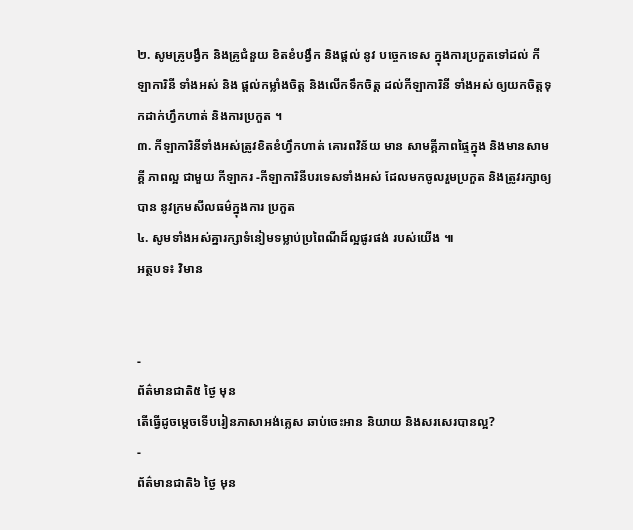២. សូមគ្រូបង្វឹក និងគ្រូជំនួយ ខិតខំបង្វឹក និងផ្តល់ នូវ បច្ចេកទេស ក្នុងការប្រកួតទៅដល់ កីឡាការិនី ទាំងអស់ និង ផ្តល់កម្លាំងចិត្ត និងលើកទឹកចិត្ត ដល់កីឡាការិនី ទាំងអស់ ឲ្យយកចិត្តទុកដាក់ហ្វឹកហាត់ និងការប្រកួត ។
៣. កីឡាការិនីទាំងអស់ត្រូវខិតខំហ្វឹកហាត់ គោរពវិន័យ មាន សាមគ្គីភាពផ្ទៃក្នុង និងមានសាមគ្គី ភាពល្អ ជាមួយ កីឡាករ -កីឡាការិនីបរទេសទាំងអស់ ដែលមកចូលរួមប្រកួត និងត្រូវរក្សាឲ្យបាន នូវក្រមសីលធម៌ក្នុងការ ប្រកួត
៤. សូមទាំងអស់គ្នារក្សាទំនៀមទម្លាប់ប្រពៃណីដ៏ល្អផូរផង់ របស់យើង ៕
អត្ថបទ៖ វិមាន


-
ព័ត៌មានជាតិ៥ ថ្ងៃ មុន
តើធ្វើដូចម្ដេចទើបរៀនភាសាអង់គ្លេស ឆាប់ចេះអាន និយាយ និងសរសេរបានល្អ?
-
ព័ត៌មានជាតិ៦ ថ្ងៃ មុន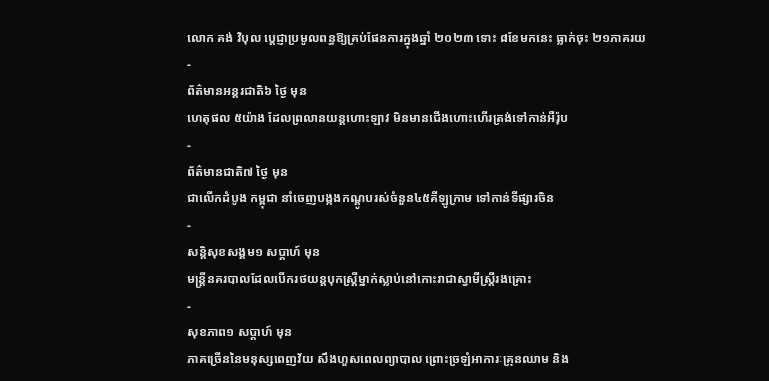លោក គង់ វិបុល ប្តេជ្ញាប្រមូលពន្ធឱ្យគ្រប់ផែនការក្នុងឆ្នាំ ២០២៣ ទោះ ៨ខែមកនេះ ធ្លាក់ចុះ ២១ភាគរយ
-
ព័ត៌មានអន្ដរជាតិ៦ ថ្ងៃ មុន
ហេតុផល ៥យ៉ាង ដែលព្រលានយន្តហោះឡាវ មិនមានជើងហោះហើរត្រង់ទៅកាន់អឺរ៉ុប
-
ព័ត៌មានជាតិ៧ ថ្ងៃ មុន
ជាលើកដំបូង កម្ពុជា នាំចេញបង្កងកណ្ដូបរស់ចំនួន៤៥គីឡូក្រាម ទៅកាន់ទីផ្សារចិន
-
សន្តិសុខសង្គម១ សប្តាហ៍ មុន
មន្ត្រីនគរបាលដែលបើករថយន្តបុកស្ត្រីម្នាក់ស្លាប់នៅកោះរាជាស្វាមីស្ត្រីរងគ្រោះ
-
សុខភាព១ សប្តាហ៍ មុន
ភាគច្រើននៃមនុស្សពេញវ័យ សឹងហួសពេលព្យាបាល ព្រោះច្រឡំអាការៈគ្រុនឈាម និង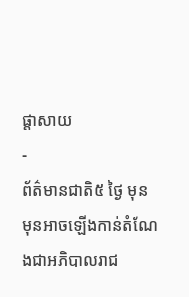ផ្តាសាយ
-
ព័ត៌មានជាតិ៥ ថ្ងៃ មុន
មុនអាចឡើងកាន់តំណែងជាអភិបាលរាជ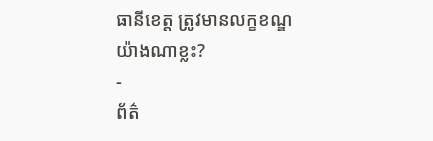ធានីខេត្ត ត្រូវមានលក្ខខណ្ឌយ៉ាងណាខ្លះ?
-
ព័ត៌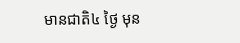មានជាតិ៤ ថ្ងៃ មុន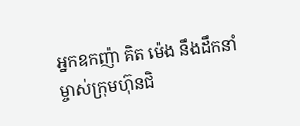អ្នកឧកញ៉ា គិត ម៉េង នឹងដឹកនាំម្ចាស់ក្រុមហ៊ុនជិ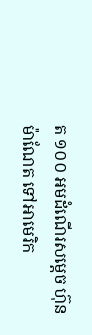ត ១០០ អមដំណើរសម្តេច ហ៊ុន ម៉ាណែត ទៅអាមេរិក